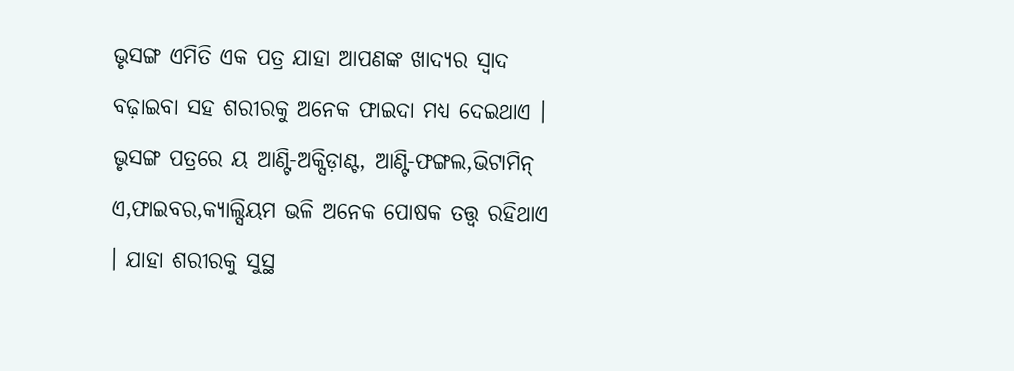ଭୃସଙ୍ଗ ଏମିତି ଏକ ପତ୍ର ଯାହା ଆପଣଙ୍କ ଖାଦ୍ୟର ସ୍ୱାଦ ବଢ଼ାଇବା ସହ ଶରୀରକୁ ଅନେକ ଫାଇଦା ମଧ୍ୟ ଦେଇଥାଏ । ଭୃସଙ୍ଗ ପତ୍ରରେ ୟ ଆଣ୍ଟି-ଅକ୍ସିଡ଼ାଣ୍ଟ, ଆଣ୍ଟି-ଫଙ୍ଗଲ,ଭିଟାମିନ୍ ଏ,ଫାଇବର,କ୍ୟାଲ୍ସିୟମ ଭଳି ଅନେକ ପୋଷକ ତତ୍ତ୍ୱ ରହିଥାଏ । ଯାହା ଶରୀରକୁ ସୁସ୍ଥ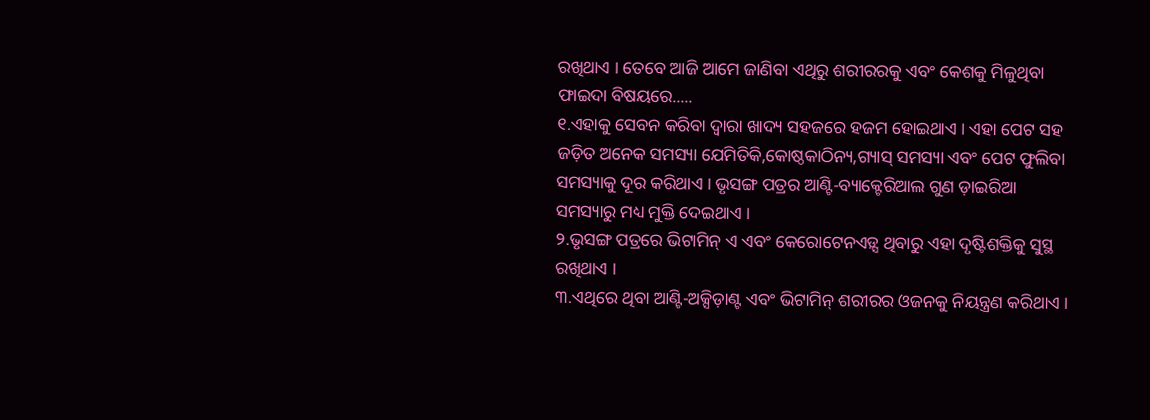ରଖିଥାଏ । ତେବେ ଆଜି ଆମେ ଜାଣିବା ଏଥିରୁ ଶରୀରରକୁ ଏବଂ କେଶକୁ ମିଳୁଥିବା ଫାଇଦା ବିଷୟରେ.....
୧.ଏହାକୁ ସେବନ କରିବା ଦ୍ୱାରା ଖାଦ୍ୟ ସହଜରେ ହଜମ ହୋଇଥାଏ । ଏହା ପେଟ ସହ ଜଡ଼ିତ ଅନେକ ସମସ୍ୟା ଯେମିତିକି,କୋଷ୍ଠକାଠିନ୍ୟ,ଗ୍ୟାସ୍ ସମସ୍ୟା ଏବଂ ପେଟ ଫୁଲିବା ସମସ୍ୟାକୁ ଦୂର କରିଥାଏ । ଭୃସଙ୍ଗ ପତ୍ରର ଆଣ୍ଟି-ବ୍ୟାକ୍ଟେରିଆଲ ଗୁଣ ଡ଼ାଇରିଆ ସମସ୍ୟାରୁ ମଧ୍ୟ ମୁକ୍ତି ଦେଇଥାଏ ।
୨.ଭୃସଙ୍ଗ ପତ୍ରରେ ଭିଟାମିନ୍ ଏ ଏବଂ କେରୋଟେନଏଡ଼୍ସ ଥିବାରୁ ଏହା ଦୃଷ୍ଟିଶକ୍ତିକୁ ସୁସ୍ଥ ରଖିଥାଏ ।
୩.ଏଥିରେ ଥିବା ଆଣ୍ଟି-ଅକ୍ସିଡ଼ାଣ୍ଟ ଏବଂ ଭିଟାମିନ୍ ଶରୀରର ଓଜନକୁ ନିୟନ୍ତ୍ରଣ କରିଥାଏ ।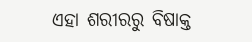ଏହା ଶରୀରରୁ ବିଷାକ୍ତ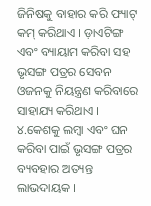ଜିନିଷକୁ ବାହାର କରି ଫ୍ୟାଟ୍ କମ୍ କରିଥାଏ । ଡ଼ାଏଟିଙ୍ଗ ଏବଂ ବ୍ୟାୟାମ କରିବା ସହ ଭୃସଙ୍ଗ ପତ୍ରର ସେବନ ଓଜନକୁ ନିୟନ୍ତ୍ରଣ କରିବାରେ ସାହାଯ୍ୟ କରିଥାଏ ।
୪.କେଶକୁ ଲମ୍ବା ଏବଂ ଘନ କରିବା ପାଇଁ ଭୃସଙ୍ଗ ପତ୍ରର ବ୍ୟବହାର ଅତ୍ୟନ୍ତ ଲାଭଦାୟକ ।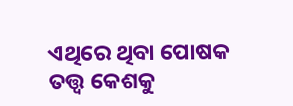ଏଥିରେ ଥିବା ପୋଷକ ତତ୍ତ୍ୱ କେଶକୁ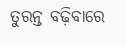ତୁରନ୍ତ ବଢ଼ିବାରେ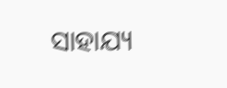ସାହାଯ୍ୟ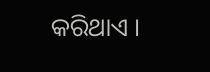କରିଥାଏ ।